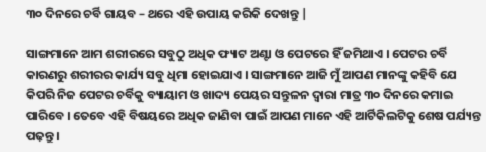୩୦ ଦିନରେ ଚର୍ବି ଗାୟବ – ଥରେ ଏହି ଉପାୟ କରିକି ଦେଖନ୍ତୁ |

ସାଙ୍ଗମାନେ ଆମ ଶରୀରରେ ସବୁଠୁ ଅଧିକ ଫ୍ୟାଟ ଅଣ୍ଟା ଓ ପେଟରେ ହିଁ ଜମିଥାଏ । ପେଟର ଚର୍ବି କାରଣରୁ ଶରୀରର କାର୍ଯ୍ୟ ସବୁ ଧିମା ହୋଇଯାଏ । ସାଙ୍ଗମାନେ ଆଜି ମୁଁ ଆପଣ ମାନଙ୍କୁ କହିବି ଯେ କିପରି ନିଜ ପେଟର ଚର୍ବିକୁ ବ୍ୟାୟାମ ଓ ଖାଦ୍ୟ ପେୟର ସନ୍ତୁଳନ ଦ୍ବାରା ମାତ୍ର ୩୦ ଦିନରେ କମାଇ ପାରିବେ । ତେବେ ଏହି ବିଷୟରେ ଅଧିକ ଜାଣିବା ପାଇଁ ଆପଣ ମାନେ ଏହି ଆର୍ଟିକିଲଟିକୁ ଶେଷ ପର୍ଯ୍ୟନ୍ତ ପଢ଼ନ୍ତୁ ।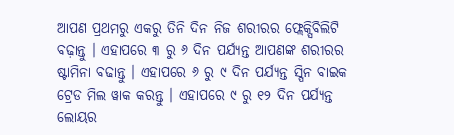ଆପଣ ପ୍ରଥମରୁ ଏକରୁ ତିନି ଦିନ ନିଜ ଶରୀରର ଫ୍ଲେକ୍ସିବିଲିଟି ବଢ଼ାନ୍ତୁ । ଏହାପରେ ୩ ରୁ ୬ ଦିନ ପର୍ଯ୍ୟନ୍ତ ଆପଣଙ୍କ ଶରୀରର ଷ୍ଟାମିନା ବଢାନ୍ତୁ । ଏହାପରେ ୬ ରୁ ୯ ଦିନ ପର୍ଯ୍ୟନ୍ତ ସ୍ପିନ ବାଇକ ଟ୍ରେଡ ମିଲ ୱାକ କରନ୍ତୁ । ଏହାପରେ ୯ ରୁ ୧୨ ଦିନ ପର୍ଯ୍ୟନ୍ତ ଲୋୟର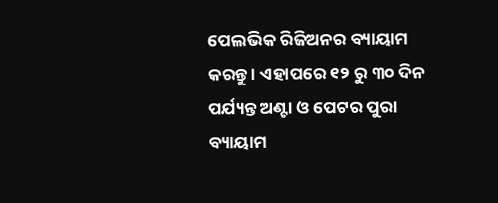ପେଲଭିକ ରିଜିଅନର ବ୍ୟାୟାମ କରନ୍ତୁ । ଏହାପରେ ୧୨ ରୁ ୩୦ ଦିନ ପର୍ଯ୍ୟନ୍ତ ଅଣ୍ଟା ଓ ପେଟର ପୁରା ବ୍ୟାୟାମ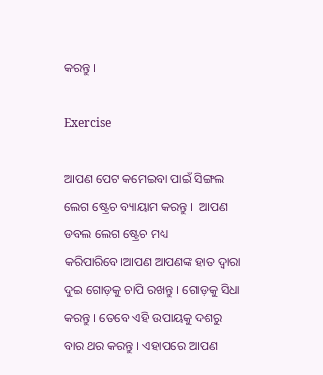କରନ୍ତୁ ।

Exercise

ଆପଣ ପେଟ କମେଇବା ପାଇଁ ସିଙ୍ଗଲ ଲେଗ ଷ୍ଟ୍ରେଚ ବ୍ୟାୟାମ କରନ୍ତୁ ।  ଆପଣ ଡବଲ ଲେଗ ଷ୍ଟ୍ରେଚ ମଧ୍ୟ କରିପାରିବେ।ଆପଣ ଆପଣଙ୍କ ହାତ ଦ୍ବାରା ଦୁଇ ଗୋଡ଼କୁ ଚାପି ରଖନ୍ତୁ । ଗୋଡ଼କୁ ସିଧା କରନ୍ତୁ । ତେବେ ଏହି ଉପାୟକୁ ଦଶରୁ ବାର ଥର କରନ୍ତୁ । ଏହାପରେ ଆପଣ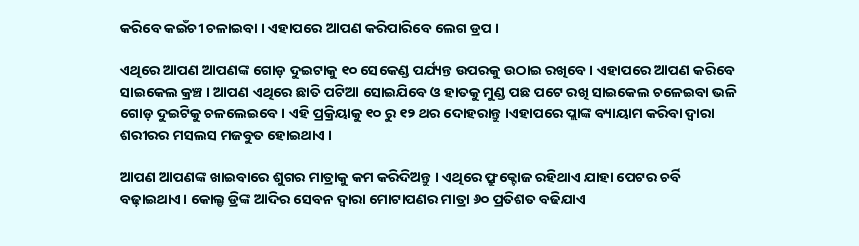କରିବେ କଇଁଚୀ ଚଳାଇବା । ଏହାପରେ ଆପଣ କରିପାରିବେ ଲେଗ ଡ୍ରପ ।

ଏଥିରେ ଆପଣ ଆପଣଙ୍କ ଗୋଡ଼ ଦୁଇଟାକୁ ୧୦ ସେକେଣ୍ଡ ପର୍ଯ୍ୟନ୍ତ ଉପରକୁ ଉଠାଇ ରଖିବେ । ଏହାପରେ ଆପଣ କରିବେ ସାଇକେଲ କ୍ରଞ୍ଚ । ଆପଣ ଏଥିରେ ଛାତି ପଟିଆ ସୋଇଯିବେ ଓ ହାତକୁ ମୁଣ୍ଡ ପଛ ପଟେ ରଖି ସାଇକେଲ ଚଳେଇବା ଭଳି ଗୋଡ଼ ଦୁଇଟିକୁ ଚଳଲେଇବେ । ଏହି ପ୍ରକ୍ରିୟାକୁ ୧୦ ରୁ ୧୨ ଥର ଦୋହରାନ୍ତୁ ।ଏହାପରେ ପ୍ଲାଙ୍କ ବ୍ୟାୟାମ କରିବା ଦ୍ୱାରା ଶରୀରର ମସଲସ ମଜବୁତ ହୋଇଥାଏ ।

ଆପଣ ଆପଣଙ୍କ ଖାଇବାରେ ଶୁଗର ମାତ୍ରାକୁ କମ କରିଦିଅନ୍ତୁ । ଏଥିରେ ଫ୍ରୁକ୍ଟୋଜ ରହିଥାଏ ଯାହା ପେଟର ଚର୍ବି ବଢ଼ାଇଥାଏ। କୋଲ୍ଡ ଡ୍ରିଙ୍କ ଆଦିର ସେବନ ଦ୍ବାରା ମୋଟାପଣର ମାତ୍ରା ୬୦ ପ୍ରତିଶତ ବଢିଯାଏ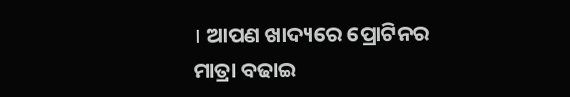। ଆପଣ ଖାଦ୍ୟରେ ପ୍ରୋଟିନର ମାତ୍ରା ବଢାଇ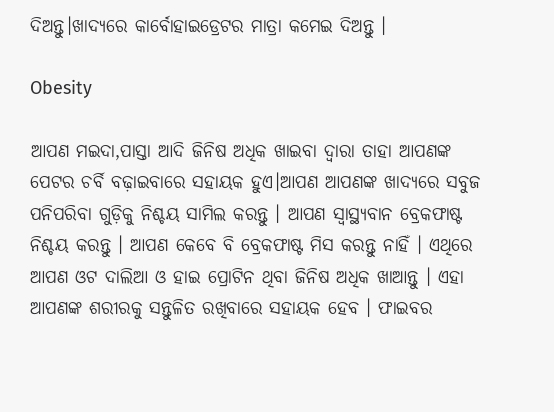ଦିଅନ୍ତୁ।ଖାଦ୍ୟରେ କାର୍ବୋହାଇଡ୍ରେଟର ମାତ୍ରା କମେଇ ଦିଅନ୍ତୁ ।

Obesity

ଆପଣ ମଇଦା,ପାସ୍ତା ଆଦି ଜିନିଷ ଅଧିକ ଖାଇବା ଦ୍ଵାରା ତାହା ଆପଣଙ୍କ ପେଟର ଚର୍ବି ବଢ଼ାଇବାରେ ସହାୟକ ହୁଏ।ଆପଣ ଆପଣଙ୍କ ଖାଦ୍ୟରେ ସବୁଜ ପନିପରିବା ଗୁଡ଼ିକୁ ନିଶ୍ଚୟ ସାମିଲ କରନ୍ତୁ । ଆପଣ ସ୍ୱାସ୍ଥ୍ୟବାନ ବ୍ରେକଫାଷ୍ଟ ନିଶ୍ଚୟ କରନ୍ତୁ । ଆପଣ କେବେ ବି ବ୍ରେକଫାଷ୍ଟ ମିସ କରନ୍ତୁ ନାହିଁ । ଏଥିରେ ଆପଣ ଓଟ ଦାଲିଆ ଓ ହାଇ ପ୍ରୋଟିନ ଥିବା ଜିନିଷ ଅଧିକ ଖାଆନ୍ତୁ । ଏହା ଆପଣଙ୍କ ଶରୀରକୁ ସନ୍ତୁଳିତ ରଖିବାରେ ସହାୟକ ହେବ । ଫାଇବର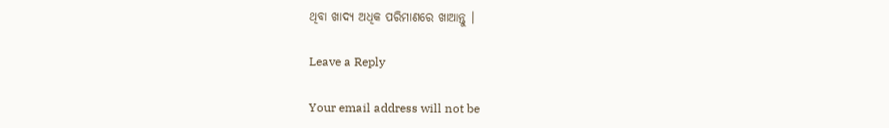ଥିବା ଖାଦ୍ୟ ଅଧିକ ପରିମାଣରେ ଖାଆନ୍ତୁ ।

Leave a Reply

Your email address will not be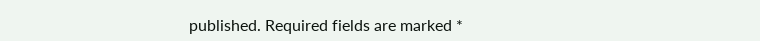published. Required fields are marked *